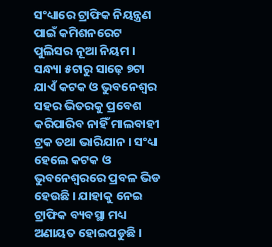ସଂଧ୍ୟାରେ ଟ୍ରାଫିକ ନିୟନ୍ତ୍ରଣ ପାଇଁ କମିଶନରେଟ ପୁଲିସର ନୂଆ ନିୟମ । ସନ୍ଧ୍ୟା ୫ଟାରୁ ସାଢ଼େ ୭ଟା ଯାଏଁ କଟକ ଓ ଭୁବନେଶ୍ୱର ସହର ଭିତରକୁ ପ୍ରବେଶ କରିପାରିବ ନାହିଁ ମାଲବାହୀ ଟ୍ରକ ତଥା ଭାରିଯାନ । ସଂଧ୍ୟା ହେଲେ କଟକ ଓ ଭୁବନେଶ୍ୱରରେ ପ୍ରବଳ ଭିଡ ହେଉଛି । ଯାହାକୁ ନେଇ ଟ୍ରାଫିକ ବ୍ୟବସ୍ଥା ମଧ୍ୟ ଅଣାୟତ ହୋଇପଡୁଛି ।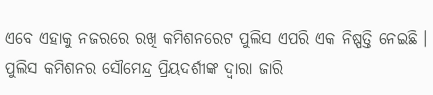ଏବେ ଏହାକୁ ନଜରରେ ରଖି କମିଶନରେଟ ପୁଲିସ ଏପରି ଏକ ନିଷ୍ପତ୍ତି ନେଇଛି । ପୁଲିସ କମିଶନର ସୌମେନ୍ଦ୍ର ପ୍ରିୟଦର୍ଶୀଙ୍କ ଦ୍ୱାରା ଜାରି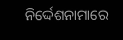ନିର୍ଦ୍ଦେଶନାମାରେ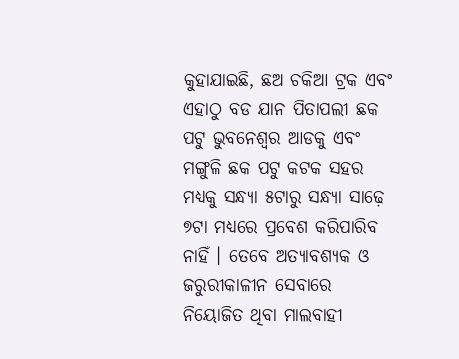କୁହାଯାଇଛି, ଛଅ ଚକିଆ ଟ୍ରକ ଏବଂ ଏହାଠୁ ବଡ ଯାନ ପିତାପଲୀ ଛକ ପଟୁ ଭୁବନେଶ୍ୱର ଆଡକୁ ଏବଂ ମଙ୍ଗୁଳି ଛକ ପଟୁ କଟକ ସହର ମଧ୍ୟକୁ ସନ୍ଧ୍ୟା ୫ଟାରୁ ସନ୍ଧ୍ୟା ସାଢ଼େ ୭ଟା ମଧ୍ୟରେ ପ୍ରବେଶ କରିପାରିବ ନାହିଁ । ତେବେ ଅତ୍ୟାବଶ୍ୟକ ଓ ଜରୁରୀକାଳୀନ ସେବାରେ ନିୟୋଜିତ ଥିବା ମାଲବାହୀ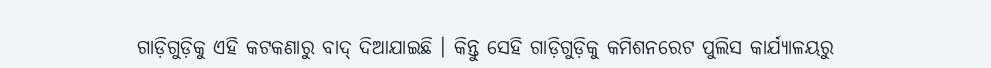ଗାଡ଼ିଗୁଡ଼ିକୁ ଏହି କଟକଣାରୁ ବାଦ୍ ଦିଆଯାଇଛି । କିନ୍ତୁ ସେହି ଗାଡ଼ିଗୁଡ଼ିକୁ କମିଶନରେଟ ପୁଲିସ କାର୍ଯ୍ୟାଳୟରୁ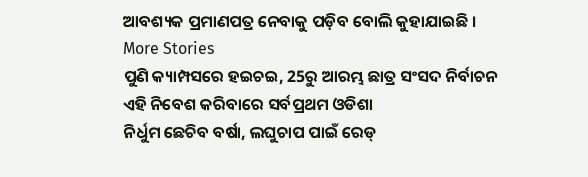ଆବଶ୍ୟକ ପ୍ରମାଣପତ୍ର ନେବାକୁ ପଡ଼ିବ ବୋଲି କୁହାଯାଇଛି ।
More Stories
ପୁଣି କ୍ୟାମ୍ପସରେ ହଇଚଇ, 25ରୁ ଆରମ୍ଭ ଛାତ୍ର ସଂସଦ ନିର୍ବାଚନ
ଏହି ନିବେଶ କରିବାରେ ସର୍ବପ୍ରଥମ ଓଡିଶା
ନିର୍ଧୁମ ଛେଚିବ ବର୍ଷା, ଲଘୁଚାପ ପାଇଁ ରେଡ୍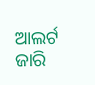ଆଲର୍ଟ ଜାରି